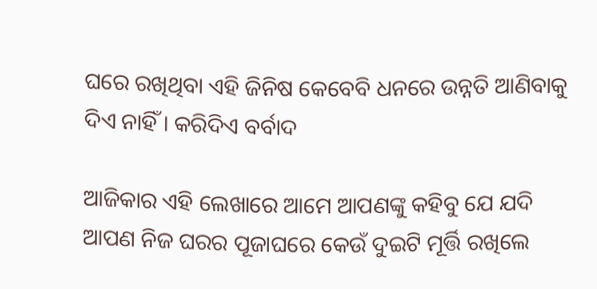ଘରେ ରଖିଥିବା ଏହି ଜିନିଷ କେବେବି ଧନରେ ଉନ୍ନତି ଆଣିବାକୁ ଦିଏ ନାହିଁ । କରିଦିଏ ବର୍ବାଦ

ଆଜିକାର ଏହି ଲେଖାରେ ଆମେ ଆପଣଙ୍କୁ କହିବୁ ଯେ ଯଦି ଆପଣ ନିଜ ଘରର ପୂଜାଘରେ କେଉଁ ଦୁଇଟି ମୂର୍ତ୍ତି ରଖିଲେ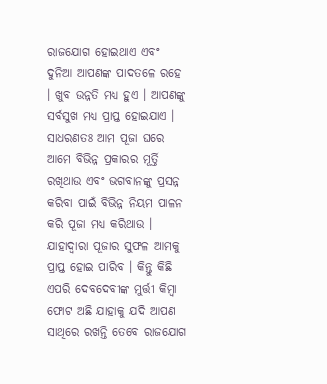ରାଜଯୋଗ ହୋଇଥାଏ ଏବଂ ଦୁନିଆ ଆପଣଙ୍କ ପାଦତଳେ ରହେ । ଖୁବ ଉନ୍ନତି ମଧ୍ୟ ହୁଏ । ଆପଣଙ୍କୁ ସର୍ବସୁଖ ମଧ୍ୟ ପ୍ରାପ୍ତ ହୋଇଯାଏ । ସାଧରଣତଃ ଆମ ପୂଜା ଘରେ ଆମେ ବିଭିନ୍ନ ପ୍ରକାରର ମୂର୍ତ୍ତି ରଖିଥାଉ ଏବଂ ଭଗବାନଙ୍କୁ ପ୍ରସନ୍ନ କରିବା ପାଇଁ ବିଭିନ୍ନ ନିୟମ ପାଳନ କରି ପୂଜା ମଧ୍ୟ କରିଥାଉ । ଯାହାଦ୍ୱାରା ପୂଜାର ସୁଫଳ ଆମକୁ ପ୍ରାପ୍ତ ହୋଇ ପାରିବ । କିନ୍ତୁ କିଛି ଏପରି ଦେବଦେବୀଙ୍କ ମୁର୍ତ୍ତୀ କିମ୍ବା ଫୋଟ ଅଛି ଯାହାକୁ ଯଦି ଆପଣ ସାଥିରେ ରଖନ୍ତି ତେବେ ରାଜଯୋଗ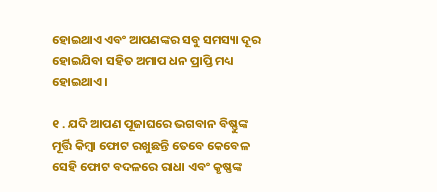ହୋଇଥାଏ ଏବଂ ଆପଣଙ୍କର ସବୁ ସମସ୍ୟା ଦୂର ହୋଇଯିବା ସହିତ ଅମାପ ଧନ ପ୍ରାପ୍ତି ମଧ୍ୟ ହୋଇଥାଏ ।

୧ . ଯଦି ଆପଣ ପୂଜାଘରେ ଭଗବାନ ବିଷ୍ଣୁଙ୍କ ମୂର୍ତ୍ତି କିମ୍ବା ଫୋଟ ରଖୁଛନ୍ତି ତେବେ କେବେଳ ସେହି ଫୋଟ ବଦଳରେ ରାଧା ଏବଂ କୃଷ୍ଣଙ୍କ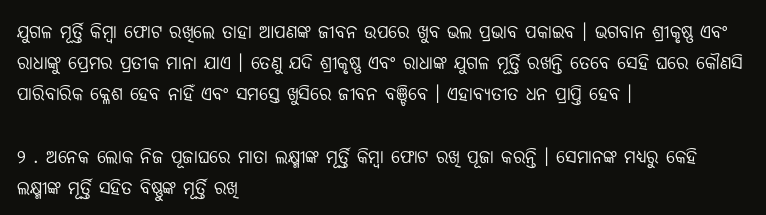ଯୁଗଳ ମୂର୍ତ୍ତି କିମ୍ବା ଫୋଟ ରଖିଲେ ତାହା ଆପଣଙ୍କ ଜୀବନ ଉପରେ ଖୁବ ଭଲ ପ୍ରଭାବ ପକାଇବ । ଭଗବାନ ଶ୍ରୀକୃଷ୍ଣ ଏବଂ ରାଧାଙ୍କୁ ପ୍ରେମର ପ୍ରତୀକ ମାନା ଯାଏ । ତେଣୁ ଯଦି ଶ୍ରୀକୃଷ୍ଣ ଏବଂ ରାଧାଙ୍କ ଯୁଗଳ ମୂର୍ତ୍ତି ରଖନ୍ତି ତେବେ ସେହି ଘରେ କୌଣସି ପାରିବାରିକ କ୍ଳେଶ ହେବ ନାହିଁ ଏବଂ ସମସ୍ତେ ଖୁସିରେ ଜୀବନ ବଞ୍ଚିବେ । ଏହାବ୍ୟତୀତ ଧନ ପ୍ରାପ୍ତି ହେବ ।

୨ . ଅନେକ ଲୋକ ନିଜ ପୂଜାଘରେ ମାତା ଲକ୍ଷ୍ମୀଙ୍କ ମୂର୍ତ୍ତି କିମ୍ବା ଫୋଟ ରଖି ପୂଜା କରନ୍ତି । ସେମାନଙ୍କ ମଧ୍ୟରୁ କେହି ଲକ୍ଷ୍ମୀଙ୍କ ମୂର୍ତ୍ତି ସହିତ ବିଷ୍ଣୁଙ୍କ ମୂର୍ତ୍ତି ରଖି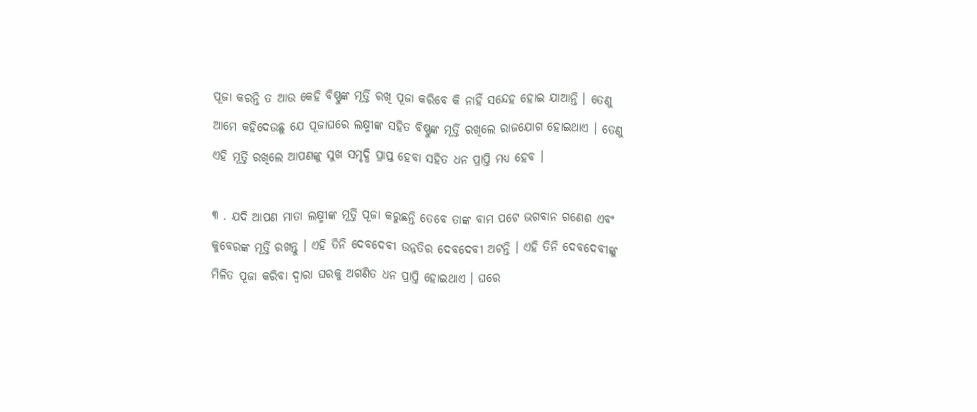ପୂଜା କରନ୍ତି ତ ଆଉ କେହି ବିଷ୍ଣୁଙ୍କ ମୂର୍ତ୍ତି ରଖି ପୂଜା କରିବେ କି ନାହିଁ ସନ୍ଦେହ ହୋଇ ଯାଆନ୍ତି । ତେଣୁ ଆମେ କହିଦେଉଛୁ ଯେ ପୂଜାଘରେ ଲକ୍ଷ୍ମୀଙ୍କ ସହିତ ବିଷ୍ଣୁଙ୍କ ମୂର୍ତ୍ତି ରଖିଲେ ରାଜଯୋଗ ହୋଇଥାଏ । ତେଣୁ ଏହି ମୂର୍ତ୍ତି ରଖିଲେ ଆପଣଙ୍କୁ ସୁଖ ସମୃଦ୍ଧି ପ୍ରାପ୍ତ ହେବା ସହିତ ଧନ ପ୍ରାପ୍ତି ମଧ୍ୟ ହେବ ।

୩ . ଯଦି ଆପଣ ମାତା ଲକ୍ଷ୍ମୀଙ୍କ ମୂର୍ତ୍ତି ପୂଜା କରୁଛନ୍ତି ତେବେ ତାଙ୍କ ବାମ ପଟେ ଭଗବାନ ଗଣେଶ ଏବଂ କୁବେରଙ୍କ ମୂର୍ତ୍ତି ରଖନ୍ତୁ । ଏହି ତିନି ଦେବଦେବୀ ଉନ୍ନତିର ଦେବଦେବୀ ଅଟନ୍ତି । ଏହି ତିନି ଦେବଦେବୀଙ୍କୁ ମିଳିତ ପୂଜା କରିବା ଦ୍ୱାରା ଘରକୁ ଅଗଣିତ ଧନ ପ୍ରାପ୍ତି ହୋଇଥାଏ । ଘରେ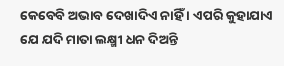କେବେବି ଅଭାବ ଦେଖାଦିଏ ନାହିଁ । ଏପରି କୁହାଯାଏ ଯେ ଯଦି ମାତା ଲକ୍ଷ୍ମୀ ଧନ ଦିଅନ୍ତି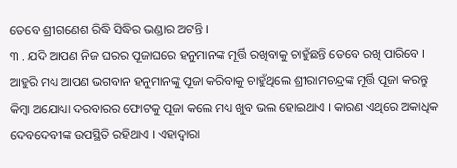ତେବେ ଶ୍ରୀଗଣେଶ ରିଦ୍ଧି ସିଦ୍ଧିର ଭଣ୍ଡାର ଅଟନ୍ତି ।
୩ . ଯଦି ଆପଣ ନିଜ ଘରର ପୂଜାଘରେ ହନୁମାନଙ୍କ ମୂର୍ତ୍ତି ରଖିବାକୁ ଚାହୁଁଛନ୍ତି ତେବେ ରଖି ପାରିବେ । ଆହୁରି ମଧ୍ୟ ଆପଣ ଭଗବାନ ହନୁମାନଙ୍କୁ ପୂଜା କରିବାକୁ ଚାହୁଁଥିଲେ ଶ୍ରୀରାମଚନ୍ଦ୍ରଙ୍କ ମୂର୍ତ୍ତି ପୂଜା କରନ୍ତୁ କିମ୍ବା ଅଯୋଧ୍ୟା ଦରବାରର ଫୋଟକୁ ପୂଜା କଲେ ମଧ୍ୟ ଖୁବ ଭଲ ହୋଇଥାଏ । କାରଣ ଏଥିରେ ଅକାଧିକ ଦେବଦେବୀଙ୍କ ଉପସ୍ଥିତି ରହିଥାଏ । ଏହାଦ୍ବାରା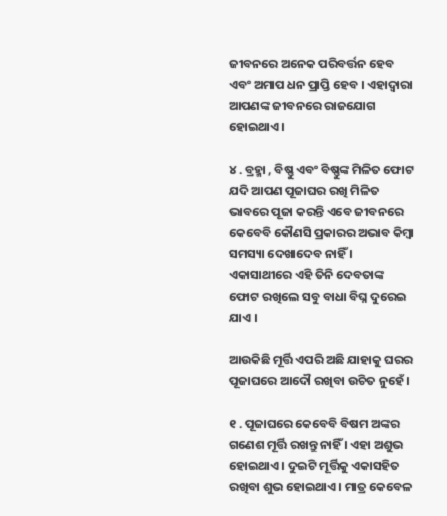ଜୀବନରେ ଅନେକ ପରିବର୍ତ୍ତନ ହେବ ଏବଂ ଅମାପ ଧନ ପ୍ରାପ୍ତି ହେବ । ଏହାଦ୍ୱାରା ଆପଣଙ୍କ ଜୀବନରେ ରାଜଯୋଗ ହୋଇଥାଏ ।

୪ . ବ୍ରହ୍ମା , ବିଷ୍ଣୁ ଏବଂ ବିଷ୍ଣୁଙ୍କ ମିଳିତ ଫୋଟ ଯଦି ଆପଣ ପୂଜାଘର ରଖି ମିଳିତ ଭାବରେ ପୂଜା କରନ୍ତି ଏବେ ଜୀବନରେ କେବେବି କୌଣସି ପ୍ରକାରର ଅଭାବ କିମ୍ବା ସମସ୍ୟା ଦେଖାଦେବ ନାହିଁ । ଏକାସାଥୀରେ ଏହି ତିନି ଦେବତାଙ୍କ ଫୋଟ ରଖିଲେ ସବୁ ବାଧା ବିଘ୍ନ ଦୁରେଇ ଯାଏ ।

ଆଉକିଛି ମୂର୍ତ୍ତି ଏପରି ଅଛି ଯାହାକୁ ଘରର ପୂଜାଘରେ ଆଦୌ ରଖିବା ଉଚିତ ନୁହେଁ ।

୧ . ପୂଜାଘରେ କେବେବି ବିଷମ ଅଙ୍କର ଗଣେଶ ମୂର୍ତ୍ତି ରଖନ୍ତୁ ନାହିଁ । ଏହା ଅଶୁଭ ହୋଇଥାଏ । ଦୁଇଟି ମୂର୍ତ୍ତିକୁ ଏକାସହିତ ରଖିବା ଶୁଭ ହୋଇଥାଏ । ମାତ୍ର କେବେଳ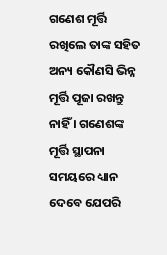ଗଣେଶ ମୂର୍ତ୍ତି ରଖିଲେ ତାଙ୍କ ସହିତ ଅନ୍ୟ କୌଣସି ଭିନ୍ନ ମୂର୍ତ୍ତି ପୂଜା ରଖନ୍ତୁ ନାହିଁ । ଗଣେଶଙ୍କ ମୂର୍ତ୍ତି ସ୍ଥାପନା ସମୟରେ ଧ୍ୟାନ ଦେବେ ଯେପରି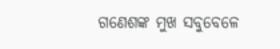ଗଣେଶଙ୍କ ମୁଖ ସବୁବେଳେ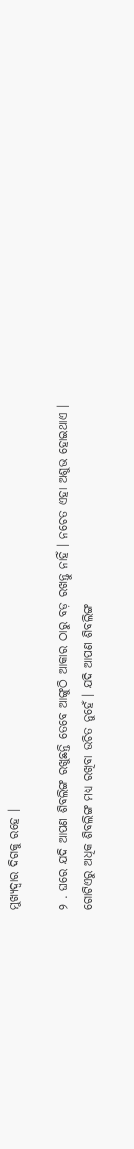ମୁଖ୍ୟଦ୍ୱାର ଦିଗକୁ ରହେ ।

୨ . ଘରେ ଯଦି ଆପଣ ଶିବଲିଙ୍ଗ ରଖୁଛନ୍ତି ତେବେ ଆଙ୍ଗୁଠି ଆକାର ଠାରୁ ବଡ଼ ରଖନ୍ତୁ ନାହିଁ । ନଚେତ ଏହା ଅଶୁଭ ହୋଇଥାଏ । ଗୋଟିଏରୁ ଅଧିକ ଶିବଲିଙ୍ଗ ମଧ୍ୟ ରଖିବା ଉଚିତ ନୁହେଁ । ଯଦି ଆପଣ ଶିବଲିଙ୍ଗ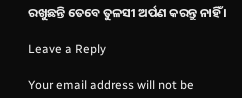ରଖୁଛନ୍ତି ତେବେ ତୁଳସୀ ଅର୍ପଣ କରନ୍ତୁ ନାହିଁ ।

Leave a Reply

Your email address will not be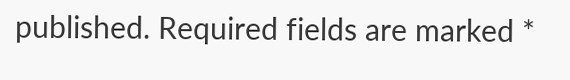published. Required fields are marked *